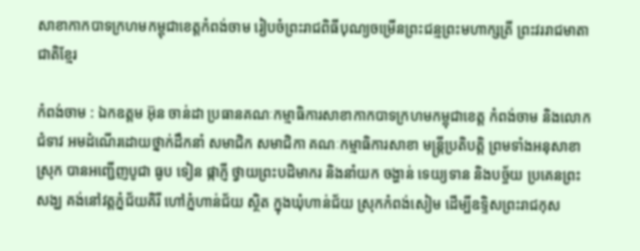សាខាកាកបាទក្រហមកម្ពុជាខេត្តកំពង់ចាម រៀបចំព្រះរាជពិធីបុណ្យចម្រើនព្រះជន្មព្រះមហាក្សត្រី ព្រះវររាជមាតាជាតិខ្មែរ

កំពង់ចាម : ឯកឧត្តម អ៊ុន ចាន់ដា ប្រធានគណៈកម្មាធិការសាខាកាកបាទក្រហមកម្ពុជាខេត្ត កំពង់ចាម និងលោកជំទាវ អមដំណើរដោយថ្នាក់ដឹកនាំ សមាជិក សមាជិកា គណៈកម្មាធិការសាខា មន្ត្រីប្រតិបត្តិ ព្រមទាំងអនុសាខាស្រុក បានអញ្ជើញបូជា ធូប ទៀន ផ្កាភ្ញី ថ្វាយព្រះបដិមាករ និងនាំយក ចង្ហាន់ ទេយ្យទាន និងបច្ច័យ ប្រគេនព្រះសង្ឃ គង់នៅវត្តភ្នំជ័យគិរី ហៅភ្នំហាន់ជ័យ ស្ថិត ក្នុងឃុំហាន់ជ័យ ស្រុកកំពង់សៀម ដើម្បីឧទ្ទិសព្រះរាជកុស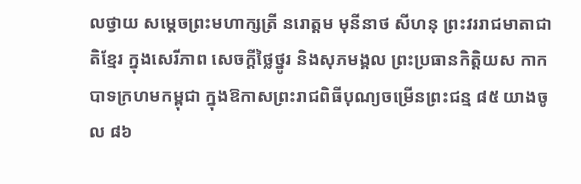លថ្វាយ សម្តេចព្រះមហាក្សត្រី នរោត្តម មុនីនាថ សីហនុ ព្រះវររាជមាតាជាតិខ្មែរ ក្នុងសេរីភាព សេចក្តីថ្លៃថ្នូរ និងសុភមង្គល ព្រះប្រធានកិត្តិយស កាកបាទក្រហមកម្ពុជា ក្នុងឱកាសព្រះរាជពិធីបុណ្យចម្រើនព្រះជន្ម ៨៥ យាងចូល ៨៦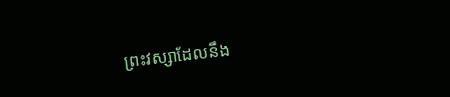ព្រះវស្សាដែលនឹង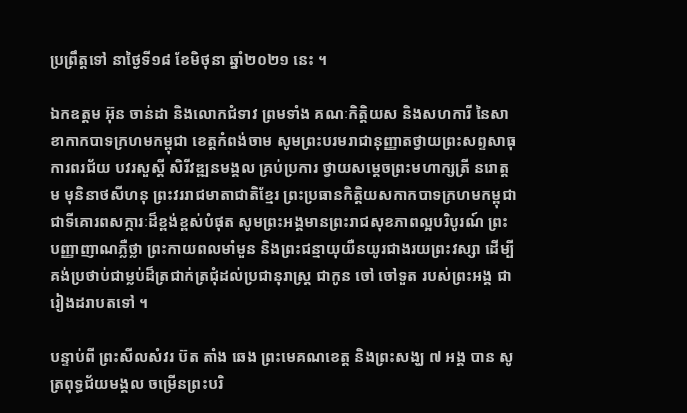ប្រព្រឹត្តទៅ នាថ្ងៃទី១៨ ខែមិថុនា ឆ្នាំ២០២១ នេះ ។

ឯកឧត្តម អ៊ុន ចាន់ដា និងលោកជំទាវ ព្រមទាំង គណៈកិត្តិយស និងសហការី នៃសាខាកាកបាទក្រហមកម្ពុជា ខេត្តកំពង់ចាម សូមព្រះបរមរាជានុញ្ញាតថ្វាយព្រះសព្ទសាធុការពរជ័យ បវរសួស្តី សិរីវឌ្ឍនមង្គល គ្រប់ប្រការ ថ្វាយសម្តេចព្រះមហាក្សត្រី នរោត្តម មុនិនាថសីហនុ ព្រះវររាជមាតាជាតិខ្មែរ ព្រះប្រធានកិត្តិយសកាកបាទក្រហមកម្ពុជា ជាទីគោរពសក្ការៈដ៏ខ្ពង់ខ្ពស់បំផុត សូមព្រះអង្គមានព្រះរាជសុខភាពល្អបរិបូរណ៍ ព្រះបញ្ញាញាណភ្លឺថ្លា ព្រះកាយពលមាំមួន និងព្រះជន្មាយុយឺនយូរជាងរយព្រះវស្សា ដើម្បីគង់ប្រថាប់ជាម្លប់ដ៏ត្រជាក់ត្រជុំដល់ប្រជានុរាស្រ្ត ជាកូន ចៅ ចៅទួត របស់ព្រះអង្គ ជារៀងដរាបតទៅ ។

បន្ទាប់ពី ព្រះសីលសំវរ ប៊ត តាំង ឆេង ព្រះមេគណខេត្ត និងព្រះសង្ឃ ៧ អង្គ បាន សូត្រពុទ្ធជ័យមង្គល ចម្រើនព្រះបរិ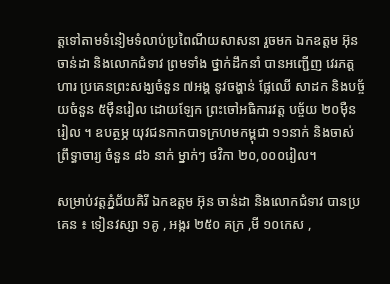ត្តទៅតាមទំនៀមទំលាប់ប្រពៃណីយសាសនា រួចមក ឯកឧត្តម អ៊ុនចាន់ដា និងលោកជំទាវ ព្រមទាំង ថ្នាក់ដឹកនាំ បានអញ្ជើញ វេរភត្តហារ ប្រគេនព្រះសង្ឃចំនួន ៧អង្គ នូវចង្ហាន់ ផ្លែឈើ សាដក និងបច្ច័យចំនួន ៥ម៉ឺនរៀល ដោយឡែក ព្រះចៅអធិការវត្ត បច្ច័យ ២០ម៉ឺនរៀល ។ ឧបត្ថម្ភ យុវជនកាកបាទក្រហមកម្ពុជា ១១នាក់ និងចាស់ព្រឹទ្ធាចារ្យ ចំនួន ៨៦ នាក់ ម្នាក់ៗ ថវិកា ២០,០០០រៀល។

សម្រាប់វត្តភ្នំជ័យគិរី ឯកឧត្តម អ៊ុន ចាន់ដា និងលោកជំទាវ បានប្រគេន ៖ ទៀនវស្សា ១គូ , អង្ករ ២៥០ គក្រ ,មី ១០កេស ,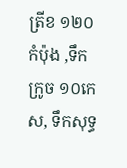ត្រីខ ១២០កំប៉ុង ,ទឹកក្រូច ១០កេស, ទឹកសុទ្ធ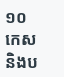១០ កេស និងប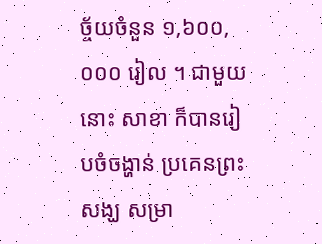ច្ច័យចំនួន ១,៦០០,០០០ រៀល ។ ជាមួយនោះ សាខា ក៏បានរៀបចំចង្ហាន់ ប្រគេនព្រះសង្ឃ សម្រា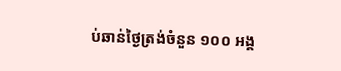ប់ឆាន់ថ្ងៃត្រង់ចំនួន ១០០ អង្គ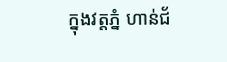ក្នុងវត្តភ្នំ ហាន់ជ័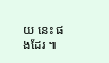យ នេះ ផងដែរ ៕